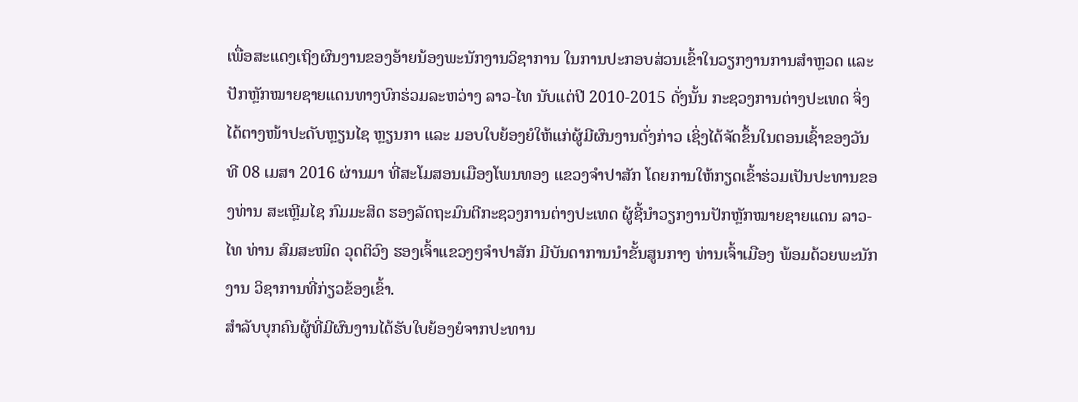ເພື່ອສະແດງເຖິງຜົນງານຂອງອ້າຍນ້ອງພະນັກງານວິຊາການ ໃນການປະກອບສ່ວນເຂົ້າໃນວຽກງານການສໍາຫຼວດ ແລະ ປັກຫຼັກໝາຍຊາຍແດນທາງບົກຮ່ວມລະຫວ່າງ ລາວ-ໄທ ນັບແຕ່ປີ 2010-2015 ດັ່ງນັ້ນ ກະຊວງການຕ່າງປະເທດ ຈິ່ງໄດ້ຕາງໜ້າປະດັບຫຼຽນໄຊ ຫຼຽນກາ ແລະ ມອບໃບຍ້ອງຍໍໃຫ້ແກ່ຜູ້ມີຜົນງານດັ່ງກ່າວ ເຊິ່ງໄດ້ຈັດຂຶ້ນໃນຕອນເຊົ້າຂອງວັນທີ 08 ເມສາ 2016 ຜ່ານມາ ທີ່ສະໂມສອນເມືອງໂພນທອງ ແຂວງຈໍາປາສັກ ໂດຍການໃຫ້ກຽດເຂົ້າຮ່ວມເປັນປະທານຂອງທ່ານ ສະເຫຼີມໄຊ ກົມມະສິດ ຮອງລັດຖະມົນຕີກະຊວງການຕ່າງປະເທດ ຜູ້ຊີ້ນໍາວຽກງານປັກຫຼັກໝາຍຊາຍແດນ ລາວ-ໄທ ທ່ານ ສົມສະໜິດ ວຸດຕິວົງ ຮອງເຈົ້າແຂວງໆຈໍາປາສັກ ມີບັນດາການນໍາຂັ້ນສູນກາງ ທ່ານເຈົ້າເມືອງ ພ້ອມດ້ວຍພະນັກງານ ວິຊາການທີ່ກ່ຽວຂ້ອງເຂົ້າ.
ສໍາລັບບຸກຄົນຜູ້ທີ່ມີຜົນງານໄດ້ຮັບໃບຍ້ອງຍໍຈາກປະທານ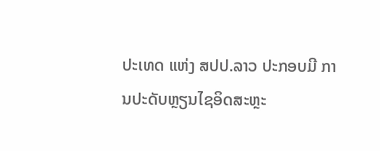ປະເທດ ແຫ່ງ ສປປ.ລາວ ປະກອບມີ ການປະດັບຫຼຽນໄຊອິດສະຫຼະ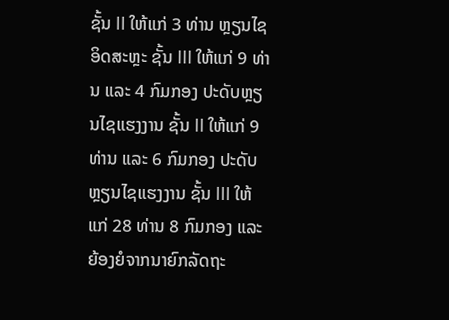ຊັ້ນ II ໃຫ້ແກ່ 3 ທ່ານ ຫຼຽນໄຊອິດສະຫຼະ ຊັ້ນ III ໃຫ້ແກ່ 9 ທ່ານ ແລະ 4 ກົມກອງ ປະດັບຫຼຽນໄຊແຮງງານ ຊັ້ນ II ໃຫ້ແກ່ 9 ທ່ານ ແລະ 6 ກົມກອງ ປະດັບຫຼຽນໄຊແຮງງານ ຊັ້ນ III ໃຫ້ແກ່ 28 ທ່ານ 8 ກົມກອງ ແລະ ຍ້ອງຍໍຈາກນາຍົກລັດຖະ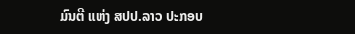ມົນຕີ ແຫ່ງ ສປປ.ລາວ ປະກອບ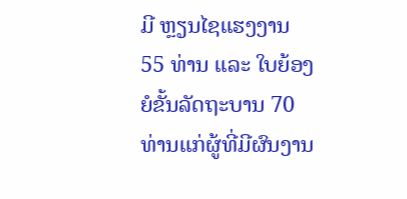ມີ ຫຼຽນໄຊແຮງງານ 55 ທ່ານ ແລະ ໃບຍ້ອງຍໍຂັ້ນລັດຖະບານ 70 ທ່ານແກ່ຜູ້ທີ່ມີຜົນງານ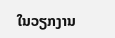ໃນວຽກງານ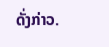ດັ່ງກ່າວ.